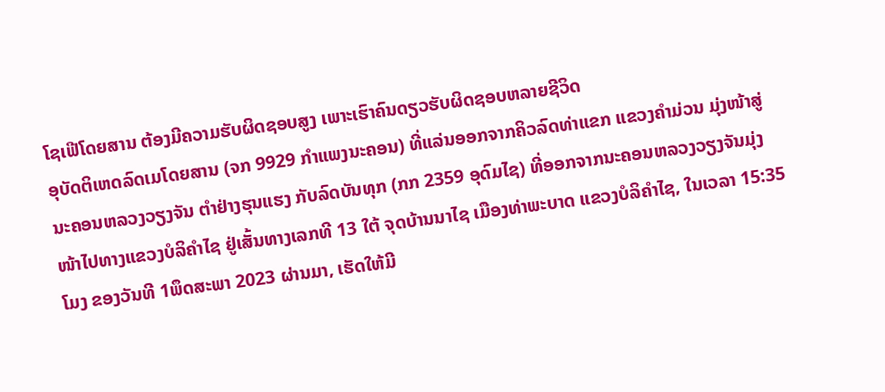ໂຊເຟີໂດຍສານ ຕ້ອງມີຄວາມຮັບຜິດຊອບສູງ ເພາະເຮົາຄົນດຽວຮັບຜິດຊອບຫລາຍຊີວິດ
ອຸບັດຕິເຫດລົດເມໂດຍສານ (ຈກ 9929 ກຳແພງນະຄອນ) ທີ່ແລ່ນອອກຈາກຄິວລົດທ່າແຂກ ແຂວງຄຳມ່ວນ ມຸ່ງໜ້າສູ່ນະຄອນຫລວງວຽງຈັນ ຕຳຢ່າງຮຸນແຮງ ກັບລົດບັນທຸກ (ກກ 2359 ອຸດົມໄຊ) ທີ່ອອກຈາກນະຄອນຫລວງວຽງຈັນມຸ່ງໜ້າໄປທາງແຂວງບໍລິຄຳໄຊ ຢູ່ເສັ້ນທາງເລກທີ 13 ໃຕ້ ຈຸດບ້ານນາໄຊ ເມືອງທ່າພະບາດ ແຂວງບໍລິຄຳໄຊ, ໃນເວລາ 15:35 ໂມງ ຂອງວັນທີ 1ພຶດສະພາ 2023 ຜ່ານມາ, ເຮັດໃຫ້ມີ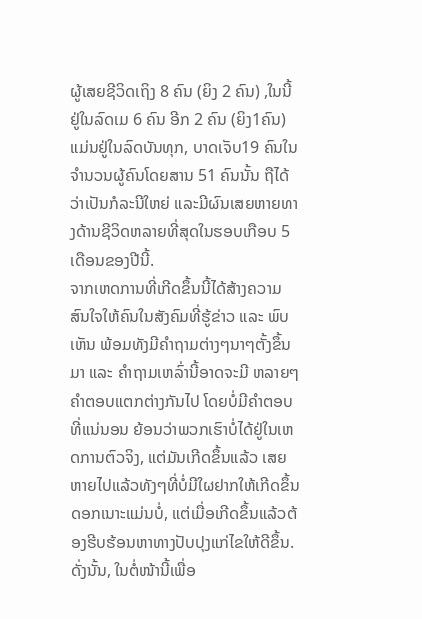ຜູ້ເສຍຊີວິດເຖິງ 8 ຄົນ (ຍິງ 2 ຄົນ) ,ໃນນີ້ຢູ່ໃນລົດເມ 6 ຄົນ ອີກ 2 ຄົນ (ຍິງ1ຄົນ) ແມ່ນຢູ່ໃນລົດບັນທຸກ, ບາດເຈັບ19 ຄົນໃນຈຳນວນຜູ້ຄົນໂດຍສານ 51 ຄົນນັ້ນ ຖືໄດ້ວ່າເປັນກໍລະນີໃຫຍ່ ແລະມີຜົນເສຍຫາຍທາງດ້ານຊີວິດຫລາຍທີ່ສຸດໃນຮອບເກືອບ 5 ເດືອນຂອງປີນີ້.
ຈາກເຫດການທີ່ເກີດຂຶ້ນນີ້ໄດ້ສ້າງຄວາມສົນໃຈໃຫ້ຄົນໃນສັງຄົມທີ່ຮູ້ຂ່າວ ແລະ ພົບເຫັນ ພ້ອມທັງມີຄຳຖາມຕ່າງໆນາໆຕັ້ງຂຶ້ນມາ ແລະ ຄຳຖາມເຫລົ່ານີ້ອາດຈະມີ ຫລາຍໆຄຳຕອບແຕກຕ່າງກັນໄປ ໂດຍບໍ່ມີຄຳຕອບທີ່ແນ່ນອນ ຍ້ອນວ່າພວກເຮົາບໍ່ໄດ້ຢູ່ໃນເຫດການຕົວຈິງ, ແຕ່ມັນເກີດຂຶ້ນແລ້ວ ເສຍຫາຍໄປແລ້ວທັງໆທີ່ບໍ່ມີໃຜຢາກໃຫ້ເກີດຂຶ້ນດອກເນາະແມ່ນບໍ່, ແຕ່ເມື່ອເກີດຂຶ້ນແລ້ວຕ້ອງຮີບຮ້ອນຫາທາງປັບປຸງແກ່ໄຂໃຫ້ດີຂຶ້ນ.
ດັ່ງນັ້ນ, ໃນຕໍ່ໜ້ານີ້ເພື່ອ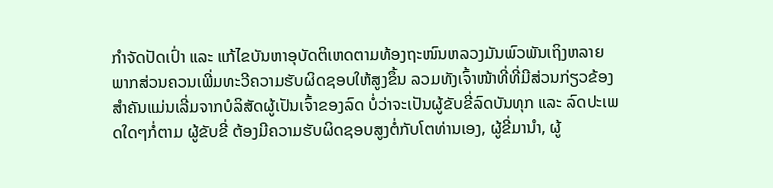ກຳຈັດປັດເປົ່າ ແລະ ແກ້ໄຂບັນຫາອຸບັດຕິເຫດຕາມທ້ອງຖະໜົນຫລວງມັນພົວພັນເຖິງຫລາຍພາກສ່ວນຄວນເພີ່ມທະວີຄວາມຮັບຜິດຊອບໃຫ້ສູງຂຶ້ນ ລວມທັງເຈົ້າໜ້າທີ່ທີ່ມີສ່ວນກ່ຽວຂ້ອງ ສຳຄັນແມ່ນເລີ່ມຈາກບໍລິສັດຜູ້ເປັນເຈົ້າຂອງລົດ ບໍ່ວ່າຈະເປັນຜູ້ຂັບຂີ່ລົດບັນທຸກ ແລະ ລົດປະເພດໃດໆກໍ່ຕາມ ຜູ້ຂັບຂີ່ ຕ້ອງມີຄວາມຮັບຜິດຊອບສູງຕໍ່ກັບໂຕທ່ານເອງ, ຜູ້ຂີ່ມານຳ, ຜູ້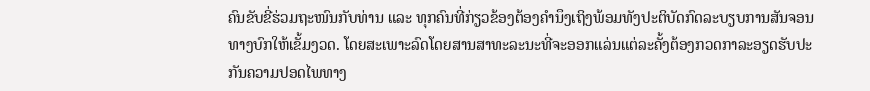ຄົນຂັບຂີ່ຮ່ວມຖະໜົນກັບທ່ານ ແລະ ທຸກຄົນທີ່ກ່ຽວຂ້ອງຕ້ອງຄຳນຶງເຖິງພ້ອມທັງປະຕິບັດກົດລະບຽບການສັນຈອນທາງບົກໃຫ້ເຂັ້ມງວດ. ໂດຍສະເພາະລົດໂດຍສານສາທະລະນະທີ່ຈະອອກແລ່ນແຕ່ລະຄັ້ງຕ້ອງກວດກາລະອຽດຮັບປະກັນຄວາມປອດໄພທາງ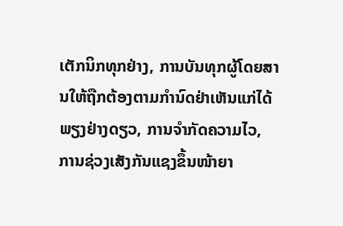ເຕັກນິກທຸກຢ່າງ, ການບັນທຸກຜູ້ໂດຍສານໃຫ້ຖືກຕ້ອງຕາມກຳນົດຢ່າເຫັນແກ່ໄດ້ພຽງຢ່າງດຽວ, ການຈຳກັດຄວາມໄວ, ການຊ່ວງເສັງກັນແຊງຂຶ້ນໜ້າຍາ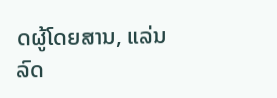ດຜູ້ໂດຍສານ, ແລ່ນລົດ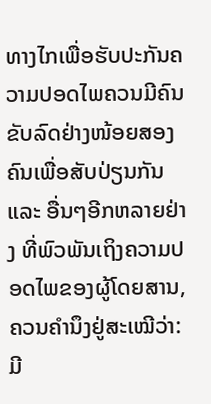ທາງໄກເພື່ອຮັບປະກັນຄວາມປອດໄພຄວນມີຄົນຂັບລົດຢ່າງໜ້ອຍສອງຄົນເພື່ອສັບປ່ຽນກັນ ແລະ ອື່ນໆອີກຫລາຍຢ່າງ ທີ່ພົວພັນເຖິງຄວາມປອດໄພຂອງຜູ້ໂດຍສານ, ຄວນຄຳນຶງຢູ່ສະເໝີວ່າ: ມີ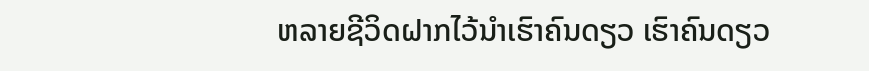ຫລາຍຊີວິດຝາກໄວ້ນຳເຮົາຄົນດຽວ ເຮົາຄົນດຽວ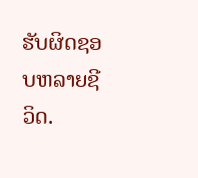ຮັບຜິດຊອບຫລາຍຊີວິດ.